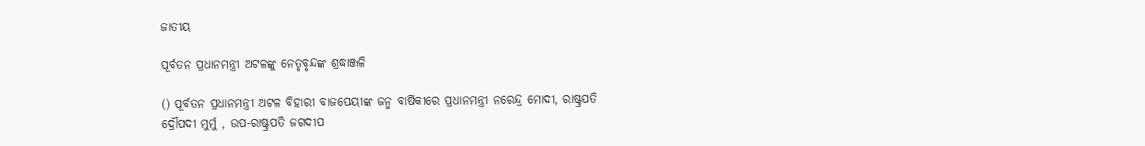ଜାତୀୟ

ପୂର୍ବତନ ପ୍ରଧାନମନ୍ତ୍ରୀ ଅଟଳଙ୍କୁ ନେତୃବୃନ୍ଦଙ୍କ ଶ୍ରଦ୍ଧାଞ୍ଜଳି

() ପୂର୍ବତନ ପ୍ରଧାନମନ୍ତ୍ରୀ ଅଟଳ ବିହାରୀ ବାଜପେୟୀଙ୍କ ଜନ୍ମ ବାର୍ଷିକୀରେ ପ୍ରଧାନମନ୍ତ୍ରୀ ନରେନ୍ଦ୍ର ମୋଦୀ, ରାଷ୍ଟ୍ରପତି ଦ୍ରୌପଦୀ ମୁର୍ମୁ , ଉପ-ରାଷ୍ଟ୍ରପତି ଜଗଦୀପ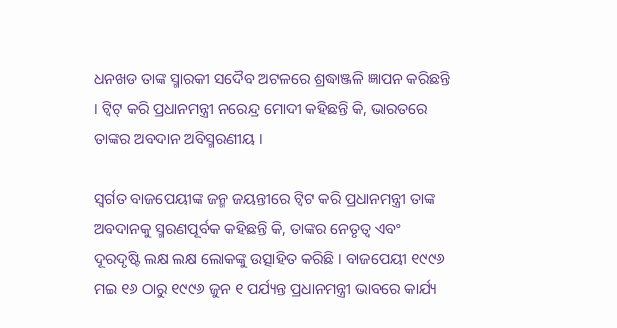ଧନଖଡ ତାଙ୍କ ସ୍ମାରକୀ ସଦୈବ ଅଟଳରେ ଶ୍ରଦ୍ଧାଞ୍ଜଳି ଜ୍ଞାପନ କରିଛନ୍ତି । ଟ୍ବିଟ୍ କରି ପ୍ରଧାନମନ୍ତ୍ରୀ ନରେନ୍ଦ୍ର ମୋଦୀ କହିଛନ୍ତି କି, ଭାରତରେ ତାଙ୍କର ଅବଦାନ ଅବିସ୍ମରଣୀୟ ।

ସ୍ବର୍ଗତ ବାଜପେୟୀଙ୍କ ଜନ୍ମ ଜୟନ୍ତୀରେ ଟ୍ବିଟ କରି ପ୍ରଧାନମନ୍ତ୍ରୀ ତାଙ୍କ ଅବଦାନକୁ ସ୍ମରଣପୂର୍ବକ କହିଛନ୍ତି କି, ତାଙ୍କର ନେତୃତ୍ୱ ଏବଂ ଦୂରଦୃଷ୍ଟି ଲକ୍ଷ ଲକ୍ଷ ଲୋକଙ୍କୁ ଉତ୍ସାହିତ କରିଛି । ବାଜପେୟୀ ୧୯୯୬ ମଇ ୧୬ ଠାରୁ ୧୯୯୬ ଜୁନ ୧ ପର୍ଯ୍ୟନ୍ତ ପ୍ରଧାନମନ୍ତ୍ରୀ ଭାବରେ କାର୍ଯ୍ୟ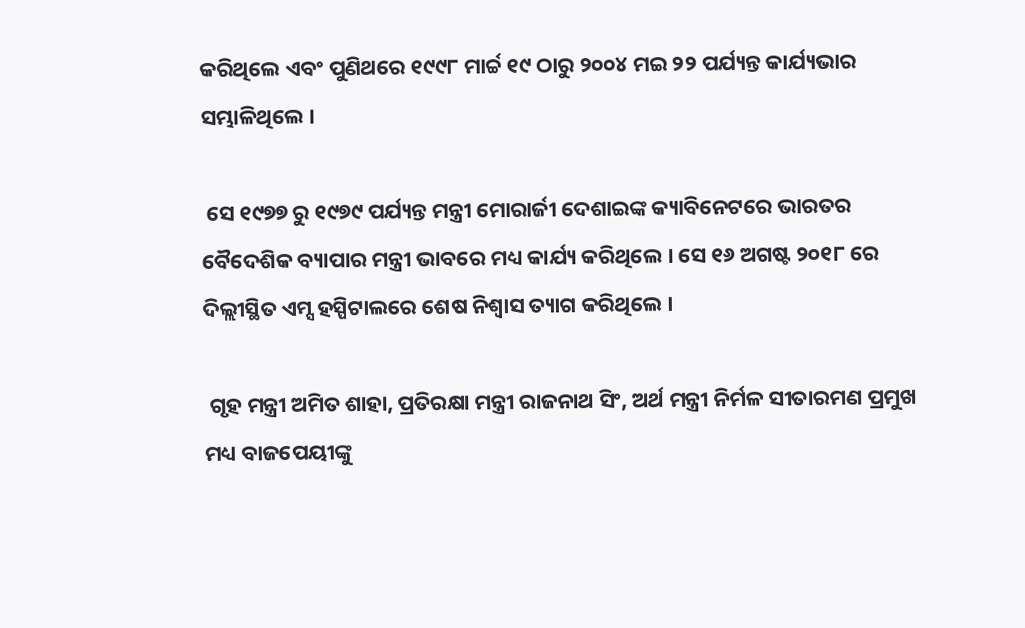କରିଥିଲେ ଏବଂ ପୁଣିଥରେ ୧୯୯୮ ମାର୍ଚ୍ଚ ୧୯ ଠାରୁ ୨୦୦୪ ମଇ ୨୨ ପର୍ଯ୍ୟନ୍ତ କାର୍ଯ୍ୟଭାର ସମ୍ଭାଳିଥିଲେ ।

 ସେ ୧୯୭୭ ରୁ ୧୯୭୯ ପର୍ଯ୍ୟନ୍ତ ମନ୍ତ୍ରୀ ମୋରାର୍ଜୀ ଦେଶାଇଙ୍କ କ୍ୟାବିନେଟରେ ଭାରତର ବୈଦେଶିକ ବ୍ୟାପାର ମନ୍ତ୍ରୀ ଭାବରେ ମଧ୍ୟ କାର୍ଯ୍ୟ କରିଥିଲେ । ସେ ୧୬ ଅଗଷ୍ଟ ୨୦୧୮ ରେ ଦିଲ୍ଲୀସ୍ଥିତ ଏମ୍ସ ହସ୍ପିଟାଲରେ ଶେଷ ନିଶ୍ବାସ ତ୍ୟାଗ କରିଥିଲେ ।

 ଗୃହ ମନ୍ତ୍ରୀ ଅମିତ ଶାହା, ପ୍ରତିରକ୍ଷା ମନ୍ତ୍ରୀ ରାଜନାଥ ସିଂ, ଅର୍ଥ ମନ୍ତ୍ରୀ ନିର୍ମଳ ସୀତାରମଣ ପ୍ରମୁଖ ମଧ୍ୟ ବାଜପେୟୀଙ୍କୁ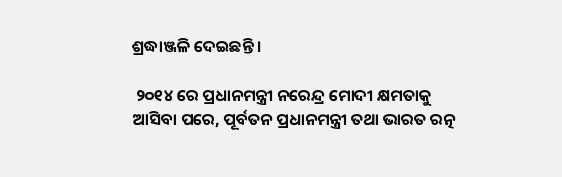ଶ୍ରଦ୍ଧାଞ୍ଜଳି ଦେଇଛନ୍ତି ।

 ୨୦୧୪ ରେ ପ୍ରଧାନମନ୍ତ୍ରୀ ନରେନ୍ଦ୍ର ମୋଦୀ କ୍ଷମତାକୁ ଆସିବା ପରେ, ପୂର୍ବତନ ପ୍ରଧାନମନ୍ତ୍ରୀ ତଥା ଭାରତ ରତ୍ନ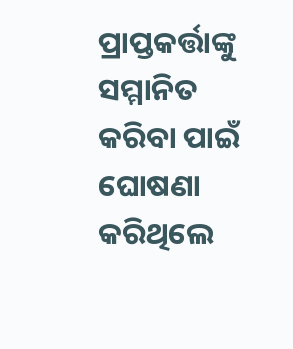ପ୍ରାପ୍ତକର୍ତ୍ତାଙ୍କୁ ସମ୍ମାନିତ କରିବା ପାଇଁ ଘୋଷଣା କରିଥିଲେ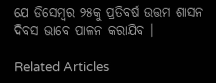ଯେ ଡିସେମ୍ବର ୨୫କୁ ପ୍ରତିବର୍ଷ ଉତ୍ତମ ଶାସନ ଦିବସ ଭାବେ ପାଳନ କରାଯିବ ।

Related Articles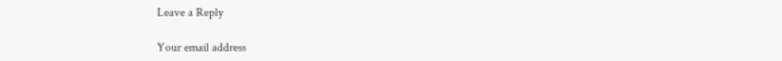Leave a Reply

Your email address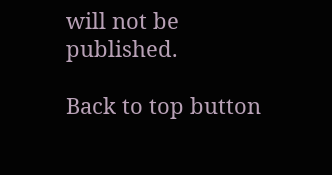will not be published.

Back to top button